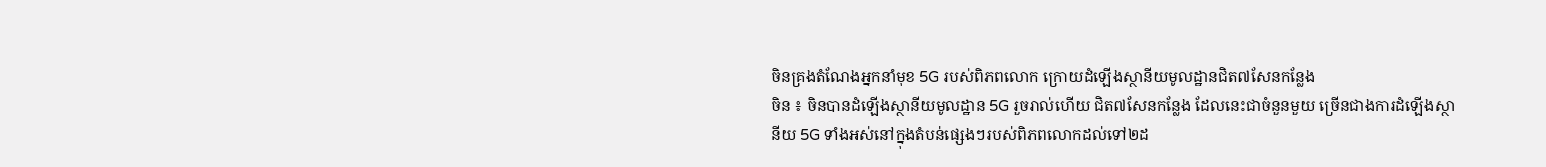ចិនគ្រងតំណែងអ្នកនាំមុខ 5G របស់ពិភពលោក ក្រោយដំឡើងស្ថានីយមូលដ្ឋានជិត៧សែនកន្លែង
ចិន ៖ ចិនបានដំឡើងស្ថានីយមូលដ្ឋាន 5G រួចរាល់ហើយ ជិត៧សែនកន្លែង ដែលនេះជាចំនួនមួយ ច្រើនជាងការដំឡើងស្ថានីយ 5G ទាំងអស់នៅក្នុងតំបន់ផ្សេងៗរបស់ពិភពលោកដល់ទៅ២ដ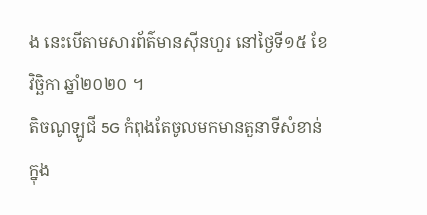ង នេះបើតាមសារព័ត៌មានស៊ីនហួរ នៅថ្ងៃទី១៥ ខែវិច្ឆិកា ឆ្នាំ២០២០ ។
តិចណូឡូជី 5G កំពុងតែចូលមកមានតួនាទីសំខាន់ក្នុង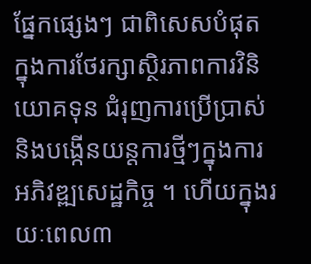ផ្នែកផ្សេងៗ ជាពិសេសបំផុត ក្នុងការថែរក្សាស្ថិរភាពការវិនិយោគទុន ជំរុញការប្រើប្រាស់ និងបង្កើនយន្តការថ្មីៗក្នុងការអភិវឌ្ឍសេដ្ឋកិច្ច ។ ហើយក្នុងរយៈពេល៣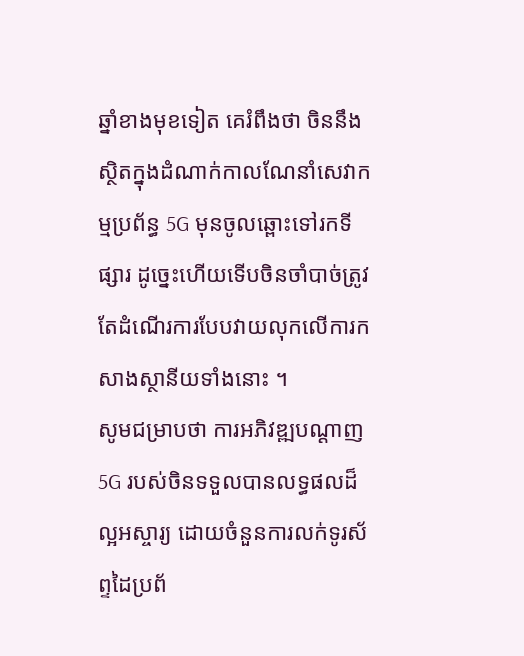ឆ្នាំខាងមុខទៀត គេរំពឹងថា ចិននឹងស្ថិតក្នុងដំណាក់កាលណែនាំសេវាកម្មប្រព័ន្ធ 5G មុនចូលឆ្ពោះទៅរកទីផ្សារ ដូច្នេះហើយទើបចិនចាំបាច់ត្រូវតែដំណើរការបែបវាយលុកលើការកសាងស្ថានីយទាំងនោះ ។
សូមជម្រាបថា ការអភិវឌ្ឍបណ្ដាញ 5G របស់ចិនទទួលបានលទ្ធផលដ៏ល្អអស្ចារ្យ ដោយចំនួនការលក់ទូរស័ព្ទដៃប្រព័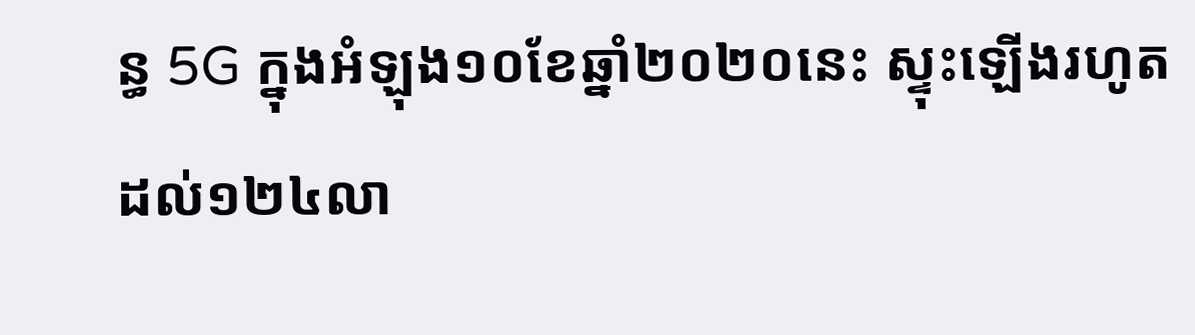ន្ធ 5G ក្នុងអំឡុង១០ខែឆ្នាំ២០២០នេះ ស្ទុះឡើងរហូតដល់១២៤លា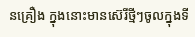នគ្រឿង ក្នុងនោះមានស៊េរីថ្មីៗចូលក្នុងទី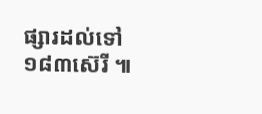ផ្សារដល់ទៅ ១៨៣ស៊េរី ៕